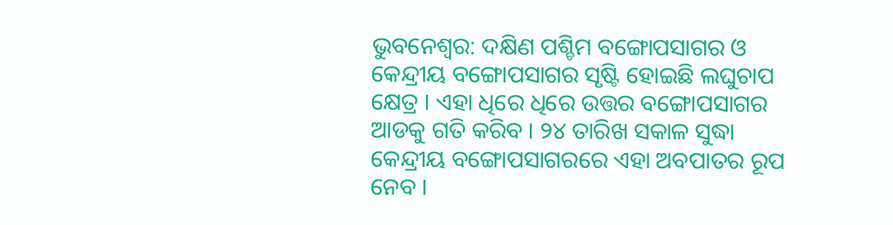ଭୁବନେଶ୍ବର: ଦକ୍ଷିଣ ପଶ୍ଚିମ ବଙ୍ଗୋପସାଗର ଓ କେନ୍ଦ୍ରୀୟ ବଙ୍ଗୋପସାଗର ସୃଷ୍ଟି ହୋଇଛି ଲଘୁଚାପ କ୍ଷେତ୍ର । ଏହା ଧିରେ ଧିରେ ଉତ୍ତର ବଙ୍ଗୋପସାଗର ଆଡକୁ ଗତି କରିବ । ୨୪ ତାରିଖ ସକାଳ ସୁଦ୍ଧା କେନ୍ଦ୍ରୀୟ ବଙ୍ଗୋପସାଗରରେ ଏହା ଅବପାତର ରୂପ ନେବ ।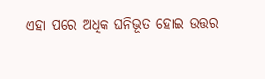ଏହା ପରେ ଅଧିକ ଘନିଭୂତ ହୋଇ ଉତ୍ତର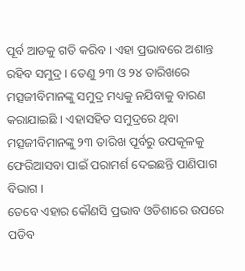ପୂର୍ବ ଆଡକୁ ଗତି କରିବ । ଏହା ପ୍ରଭାବରେ ଅଶାନ୍ତ ରହିବ ସମୁଦ୍ର । ତେଣୁ ୨୩ ଓ ୨୪ ତାରିଖରେ ମତ୍ସଜୀବିମାନଙ୍କୁ ସମୁଦ୍ର ମଧ୍ୟକୁ ନଯିବାକୁ ବାରଣ କରାଯାଇଛି । ଏହାସହିତ ସମୁଦ୍ରରେ ଥିବା ମତ୍ସଜୀବିମାନଙ୍କୁ ୨୩ ତାରିଖ ପୂର୍ବରୁ ଉପକୂଳକୁ ଫେରିଆସବା ପାଇଁ ପରାମର୍ଶ ଦେଇଛନ୍ତି ପାଣିପାଗ ବିଭାଗ ।
ତେବେ ଏହାର କୌଣସି ପ୍ରଭାବ ଓଡିଶାରେ ଉପରେ ପଡିବ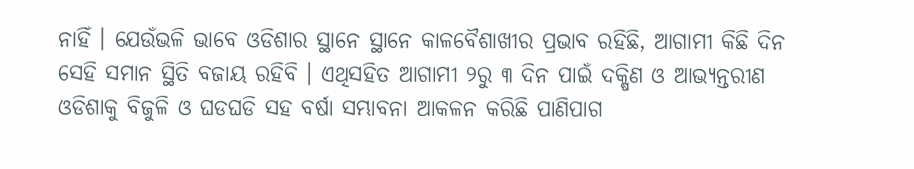ନାହିଁ । ଯେଉଁଭଳି ଭାବେ ଓଡିଶାର ସ୍ଥାନେ ସ୍ଥାନେ କାଳବୈଶାଖୀର ପ୍ରଭାବ ରହିଛି, ଆଗାମୀ କିଛି ଦିନ ସେହି ସମାନ ସ୍ଥିତି ବଜାୟ ରହିବି । ଏଥିସହିତ ଆଗାମୀ ୨ରୁ ୩ ଦିନ ପାଇଁ ଦକ୍ଷିଣ ଓ ଆଭ୍ୟନ୍ତରୀଣ ଓଡିଶାକୁ ବିଜୁଳି ଓ ଘଡଘଡି ସହ ବର୍ଷା ସମ୍ଭାବନା ଆକଳନ କରିଛି ପାଣିପାଗ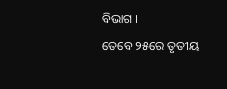ବିଭାଗ ।
ତେବେ ୨୫ରେ ତୃତୀୟ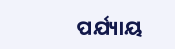ପର୍ଯ୍ୟାୟ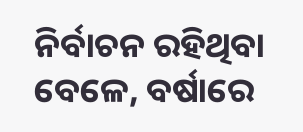ନିର୍ବାଚନ ରହିଥିବା ବେଳେ, ବର୍ଷାରେ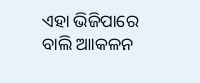ଏହା ଭିଜିପାରେ ବାଲି ଆାକଳନ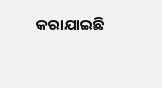କରାଯାଇଛି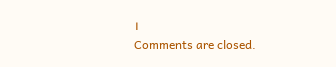।
Comments are closed.